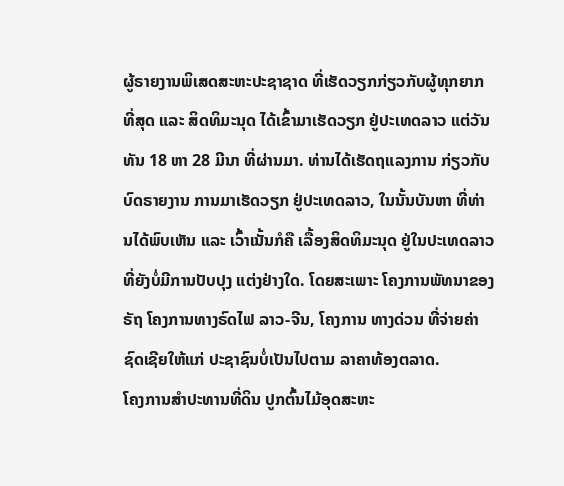ຜູ້ຣາຍງານພິເສດສະຫະປະຊາຊາດ ທີ່ເຮັດວຽກກ່ຽວກັບຜູ້ທຸກຍາກທີ່ສຸດ ແລະ ສິດທິມະນຸດ ໄດ້ເຂົ້າມາເຮັດວຽກ ຢູ່ປະເທດລາວ ແຕ່ວັນທັນ 18 ຫາ 28 ມີນາ ທີ່ຜ່ານມາ. ທ່ານໄດ້ເຮັດຖແລງການ ກ່ຽວກັບບົດຣາຍງານ ການມາເຮັດວຽກ ຢູ່ປະເທດລາວ, ໃນນັ້ນບັນຫາ ທີ່ທ່ານໄດ້ພົບເຫັນ ແລະ ເວົ້າເນັ້ນກໍຄື ເລື້ອງສິດທິມະນຸດ ຢູ່ໃນປະເທດລາວ ທີ່ຍັງບໍ່ມີການປັບປຸງ ແຕ່ງຢ່າງໃດ. ໂດຍສະເພາະ ໂຄງການພັທນາຂອງຣັຖ ໂຄງການທາງຣົດໄຟ ລາວ-ຈີນ, ໂຄງການ ທາງດ່ວນ ທີ່ຈ່າຍຄ່າຊົດເຊີຍໃຫ້ແກ່ ປະຊາຊົນບໍ່ເປັນໄປຕາມ ລາຄາທ້ອງຕລາດ.
ໂຄງການສຳປະທານທີ່ດິນ ປູກຕົ້ນໄມ້ອຸດສະຫະ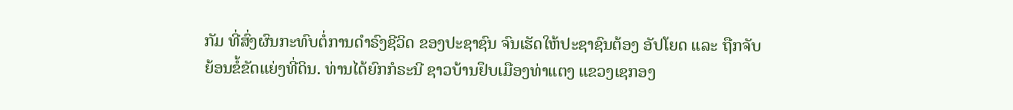ກັມ ທີ່ສົ່ງຜົນກະທົບຕໍ່ການດຳຣົງຊີວິດ ຂອງປະຊາຊົນ ຈົນເຮັດໃຫ້ປະຊາຊົນຕ້ອງ ອັປໂຍດ ແລະ ຖືກຈັບ ຍ້ອນຂໍ້ຂັດແຍ່ງທີ່ດິນ. ທ່ານໄດ້ຍົກກໍຣະນີ ຊາວບ້ານຢຶບເມືອງທ່າແຕງ ແຂວງເຊກອງ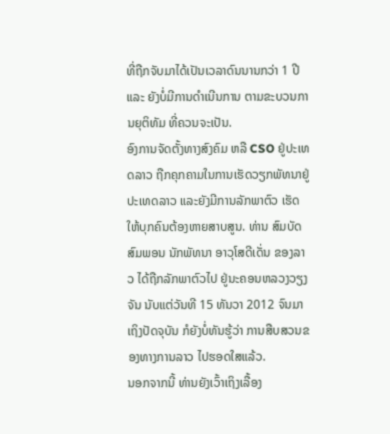ທີ່ຖືກຈັບມາໄດ້ເປັນເວລາດົນນານກວ່າ 1 ປີ ແລະ ຍັງບໍ່ມີການດຳເນີນການ ຕາມຂະບວນການຍຸຕິທັມ ທີ່ຄວນຈະເປັນ.
ອົງການຈັດຕັ້ງທາງສົງຄົມ ຫລື CSO ຢູ່ປະເທດລາວ ຖືກຄຸກຄາມໃນການເຮັດວຽກພັທນາຢູ່ປະເທດລາວ ແລະຍັງມີການລັກພາຕົວ ເຮັດໃຫ້ບຸກຄົນຕ້ອງຫາຍສາບສູນ. ທ່ານ ສົມບັດ ສົມພອນ ນັກພັທນາ ອາວຸໂສດີເດັ່ນ ຂອງລາວ ໄດ້ຖືກລັກພາຕົວໄປ ຢູ່ນະຄອນຫລວງວຽງຈັນ ນັບແຕ່ວັນທີ 15 ທັນວາ 2012 ຈົນມາເຖິງປັດຈຸບັນ ກໍຍັງບໍ່ທັນຮູ້ວ່າ ການສືບສວນຂອງທາງການລາວ ໄປຮອດໃສແລ້ວ.
ນອກຈາກນີ້ ທ່ານຍັງເວົ້າເຖິງເລື້ອງ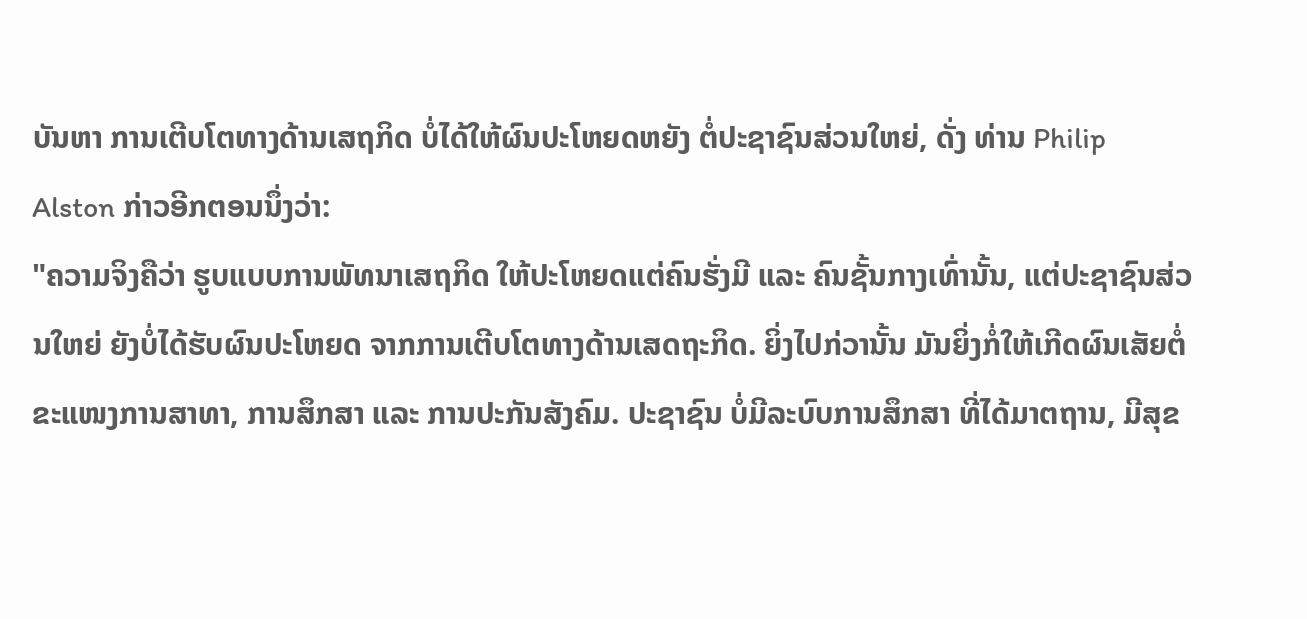ບັນຫາ ການເຕີບໂຕທາງດ້ານເສຖກິດ ບໍ່ໄດ້ໃຫ້ຜົນປະໂຫຍດຫຍັງ ຕໍ່ປະຊາຊົນສ່ວນໃຫຍ່, ດັ່ງ ທ່ານ Philip Alston ກ່າວອີກຕອນນຶ່ງວ່າ:
"ຄວາມຈິງຄືວ່າ ຮູບແບບການພັທນາເສຖກິດ ໃຫ້ປະໂຫຍດແຕ່ຄົນຮັ່ງມີ ແລະ ຄົນຊັ້ນກາງເທົ່ານັ້ນ, ແຕ່ປະຊາຊົນສ່ວນໃຫຍ່ ຍັງບໍ່ໄດ້ຮັບຜົນປະໂຫຍດ ຈາກການເຕີບໂຕທາງດ້ານເສດຖະກິດ. ຍິ່ງໄປກ່ວານັ້ນ ມັນຍິ່ງກໍ່ໃຫ້ເກີດຜົນເສັຍຕໍ່ຂະແໜງການສາທາ, ການສຶກສາ ແລະ ການປະກັນສັງຄົມ. ປະຊາຊົນ ບໍ່ມີລະບົບການສຶກສາ ທີ່ໄດ້ມາຕຖານ, ມີສຸຂ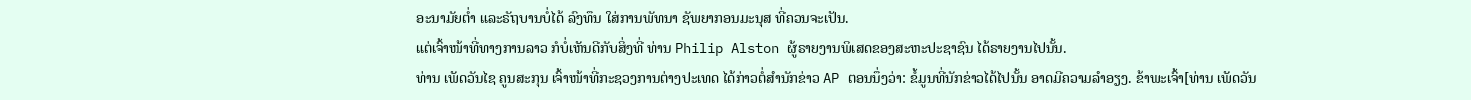ອະນາມັຍຕ່ຳ ແລະຣັຖບານບໍ່ໄດ້ ລົງທຶນ ໃສ່ການພັທນາ ຊັພຍາກອນມະນຸສ ທີ່ຄວນຈະເປັນ.
ແຕ່ເຈົ້າໜ້າທີ່ທາງການລາວ ກໍບໍ່ເຫັນດີກັບສິ່ງທີ່ ທ່ານ Philip Alston ຜູ້ຣາຍງານພິເສດຂອງສະຫະປະຊາຊົນ ໄດ້ຣາຍງານໄປນັ້ນ.
ທ່ານ ເພັດວັນໄຊ ຄູນສະກຸນ ເຈົ້າໜ້າທີ່ກະຊວງການຕ່າງປະເທດ ໄດ້ກ່າວຕໍ່ສຳນັກຂ່າວ AP ຕອນນຶ່ງວ່າ: ຂໍ້ມູນທີ່ນັກຂ່າວໄດ້ໄປນັ້ນ ອາດມີຄວາມລຳອຽງ. ຂ້າພະເຈົ້າ[ທ່ານ ເພັດວັນ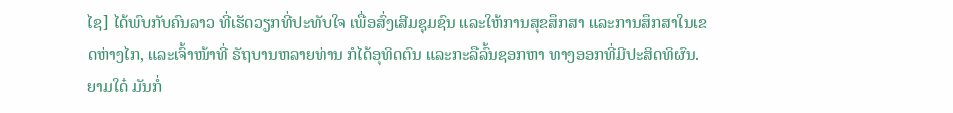ໄຊ] ໄດ້ພົບກັບຄົນລາວ ທີ່ເຮັດວຽກທີ່ປະທັບໃຈ ເພື່ອສົ່ງເສີມຊຸມຊົນ ແລະໃຫ້ການສຸຂສຶກສາ ແລະການສຶກສາໃນເຂດຫ່າງໄກ, ແລະເຈົ້າໜ້າທີ່ ຣັຖບານຫລາຍທ່ານ ກໍໄດ້ອຸທິດຕົນ ແລະກະລືລົ້ນຊອກຫາ ທາງອອກທີ່ມີປະສິດທິຜົນ.
ຍາມໃດ໋ ມັນກໍ່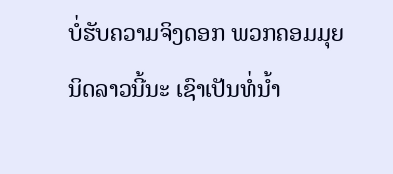ບໍ່ຮັບຄວາມຈິງດອກ ພວກຄອມມຸຍນິດລາວນີ້ນະ ເຊົາເປັນທໍ່ນ້ຳ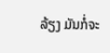ລ້ຽງ ມັນກໍ່ຈະ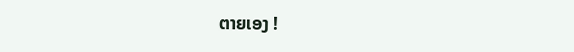ຕາຍເອງ !